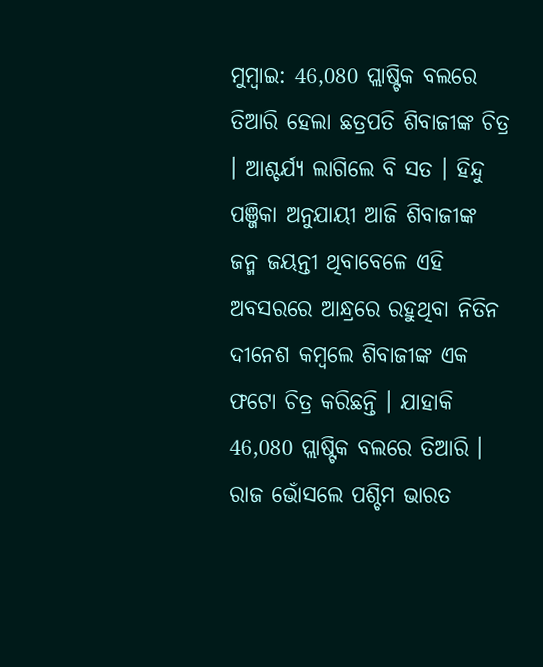ମୁମ୍ବାଇ: 46,080 ପ୍ଲାଷ୍ଟିକ ବଲରେ ତିଆରି ହେଲା ଛତ୍ରପତି ଶିବାଜୀଙ୍କ ଚିତ୍ର । ଆଶ୍ଚର୍ଯ୍ୟ ଲାଗିଲେ ବି ସତ । ହିନ୍ଦୁ ପଞ୍ଜିକା ଅନୁଯାୟୀ ଆଜି ଶିବାଜୀଙ୍କ ଜନ୍ମ ଜୟନ୍ତୀ ଥିବାବେଳେ ଏହି ଅବସରରେ ଆନ୍ଧ୍ରରେ ରହୁଥିବା ନିତିନ ଦୀନେଶ କମ୍ବଲେ ଶିବାଜୀଙ୍କ ଏକ ଫଟୋ ଚିତ୍ର କରିଛନ୍ତି । ଯାହାକି 46,080 ପ୍ଲାଷ୍ଟିକ ବଲରେ ତିଆରି ।
ରାଜ ଭୋଁସଲେ ପଶ୍ଚିମ ଭାରତ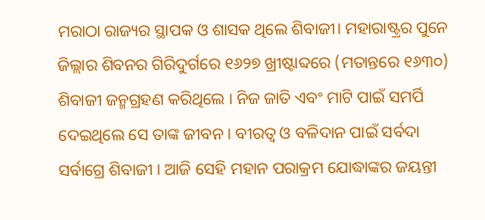ମରାଠା ରାଜ୍ୟର ସ୍ଥାପକ ଓ ଶାସକ ଥିଲେ ଶିବାଜୀ। ମହାରାଷ୍ଟ୍ରର ପୁନେ ଜିଲ୍ଲାର ଶିବନର ଗିରିଦୁର୍ଗରେ ୧୬୨୭ ଖ୍ରୀଷ୍ଟାବ୍ଦରେ (ମତାନ୍ତରେ ୧୬୩୦) ଶିବାଜୀ ଜନ୍ମଗ୍ରହଣ କରିଥିଲେ । ନିଜ ଜାତି ଏବଂ ମାଟି ପାଇଁ ସମର୍ପି ଦେଇଥିଲେ ସେ ତାଙ୍କ ଜୀବନ । ବୀରତ୍ବ ଓ ବଳିଦାନ ପାଇଁ ସର୍ବଦା ସର୍ବାଗ୍ରେ ଶିବାଜୀ । ଆଜି ସେହି ମହାନ ପରାକ୍ରମ ଯୋଦ୍ଧାଙ୍କର ଜୟନ୍ତୀ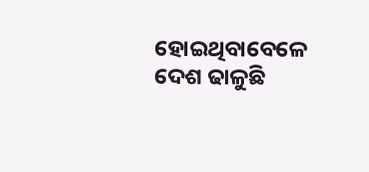ହୋଇଥିବାବେଳେ ଦେଶ ଢାଳୁଛି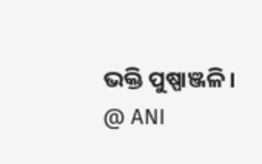ଭକ୍ତି ପୁଷ୍ପାଞ୍ଜଳି ।
@ ANI